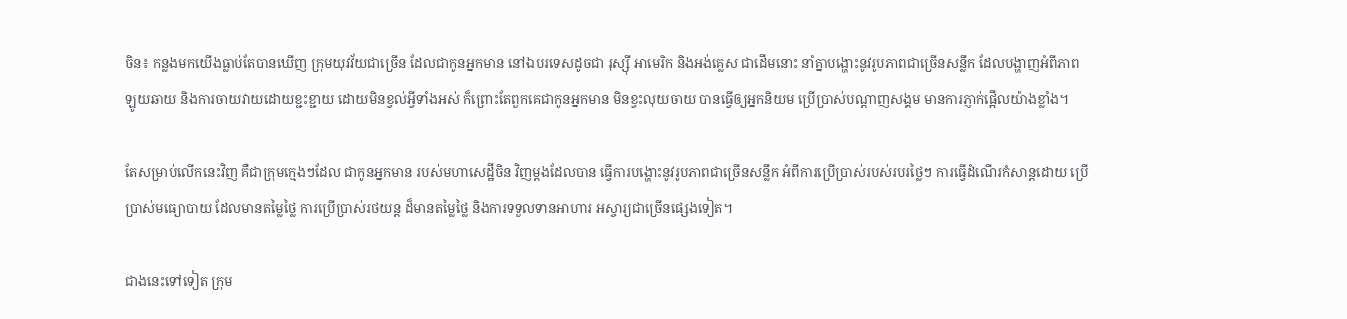ចិន៖ កន្លងមកយើងធ្លាប់តែបានឃើញ ក្រុមយុវវ័យជាច្រើន ដែលជាកូនអ្នកមាន នៅឯបរទេសដូចជា រុស្ស៊ី អាមេរិក និងអង់គ្លេស ជាដើមនោះ នាំគ្នាបង្ហោះនូវរូបភាពជាច្រើនសន្លឹក ដែលបង្ហាញអំពីភាពឡូយឆាយ និងការចាយវាយដោយខ្ជះខ្ជាយ ដោយមិនខ្វល់អ្វីទាំងអស់ ក៏ព្រោះតែពួកគេជាកូនអ្នកមាន មិនខ្វះលុយចាយ បានធ្វើឲ្យអ្នកនិយម ប្រើប្រាស់បណ្តាញសង្គម មានការភ្ញាក់ផ្អើលយ៉ាងខ្លាំង។

តែសម្រាប់លើកនេះវិញ គឺជាក្រុមក្មេងៗដែល ជាកូនអ្នកមាន របស់មហាសេដ្ឋីចិន វិញម្តងដែលបាន ធ្វើការបង្ហោះនូវរូបភាពជាច្រើនសន្លឹក អំពីការប្រើប្រាស់របស់របរថ្លៃៗ ការធ្វើដំណើរកំសាន្តដោយ ប្រើប្រាស់មធ្យោបាយ ដែលមានតម្លៃថ្លៃ ការប្រើប្រាស់រថយន្ត ដ៏មានតម្លៃថ្លៃ និងការទទួលទានអាហារ អស្ចារ្យជាច្រើនផ្សេងទៀត។

ជាងនេះទៅទៀត ក្រុម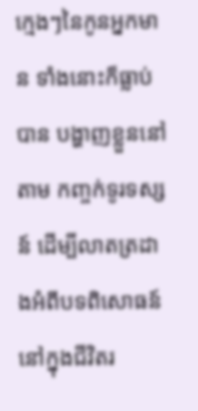ក្មេងៗនៃកូនអ្នកមាន ទាំងនោះក៏ធ្លាប់បាន បង្ហាញខ្លួននៅតាម កញ្ចក់ទូរទស្សន៍ ដើម្បីលាតត្រដាងអំពីបទពិសោធន៍ នៅក្នុងជីវិតរ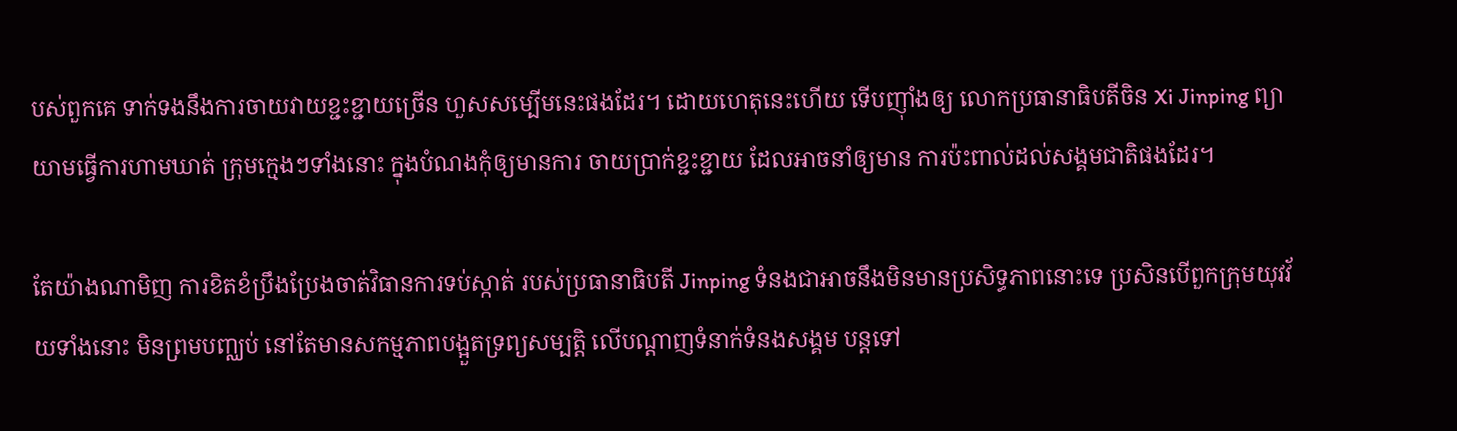បស់ពួកគេ ទាក់ទងនឹងការចាយវាយខ្ជះខ្ជាយច្រើន ហួសសម្បើមនេះផងដែរ។ ដោយហេតុនេះហើយ ទើបញ៉ាំងឲ្យ លោកប្រធានាធិបតីចិន Xi Jinping ព្យាយាមធ្វើការហាមឃាត់ ក្រុមក្មេងៗទាំងនោះ ក្នុងបំណងកុំឲ្យមានការ ចាយប្រាក់ខ្ជះខ្ជាយ ដែលអាចនាំឲ្យមាន ការប៉ះពាល់ដល់សង្គមជាតិផងដែរ។

តែយ៉ាងណាមិញ ការខិតខំប្រឹងប្រែងចាត់វិធានការទប់ស្កាត់ របស់ប្រធានាធិបតី Jinping ទំនងជាអាចនឹងមិនមានប្រសិទ្ធភាពនោះទេ ប្រសិនបើពួកក្រុមយុវវ័យទាំងនោះ មិនព្រមបញ្ឈប់ នៅតែមានសកម្មភាពបង្អួតទ្រព្យសម្បត្តិ លើបណ្តាញទំនាក់ទំនងសង្គម បន្តទៅ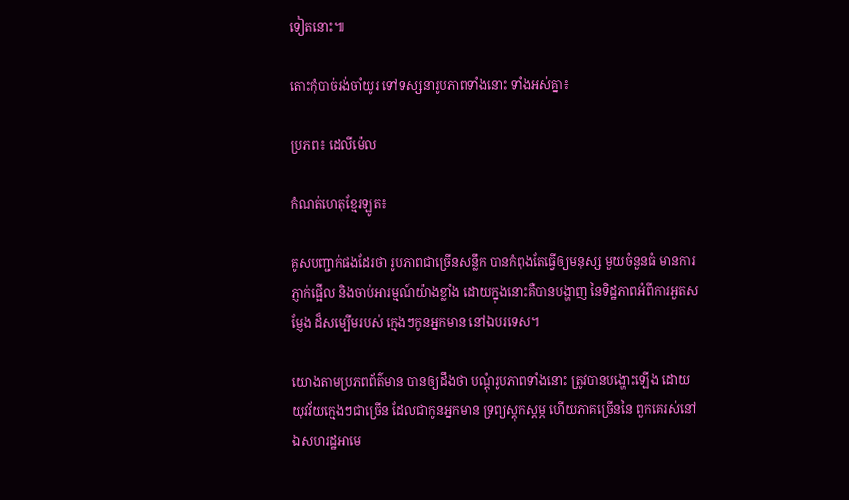ទៀតនោះ៕

តោះកុំបាច់រង់ចាំយូរ ទៅទស្សនារូបភាពទាំងនោះ ទាំងអស់គ្នា៖

ប្រភព៖ ដេលីម៉េល

កំណត់ហេតុខ្មែរឡូត៖

គូសបញ្ជាក់ផងដែរថា រូបភាពជាច្រើនសន្លឹក បានកំពុងតែធ្វើឲ្យមនុស្ស មួយចំនួនធំ មានការភ្ញាក់ផ្អើល និងចាប់អារម្មណ៍យ៉ាងខ្លាំង ដោយក្នុងនោះគឺបានបង្ហាញ នៃទិដ្ឋភាពអំពីការអួតសម្ញែង ដ៏សម្បើមរបស់ ក្មេងៗកូនអ្នកមាន នៅឯបរទេស។

យោងតាមប្រភពព័ត៌មាន បានឲ្យដឹងថា បណ្តុំរូបភាពទាំងនោះ ត្រូវបានបង្ហោះឡើង ដោយយុវវ័យក្មេងៗជាច្រើន ដែលជាកូនអ្នកមាន ទ្រព្យស្តុកស្តម្ភ ហើយភាគច្រើននៃ ពួកគេរស់នៅឯសហរដ្ឋអាមេ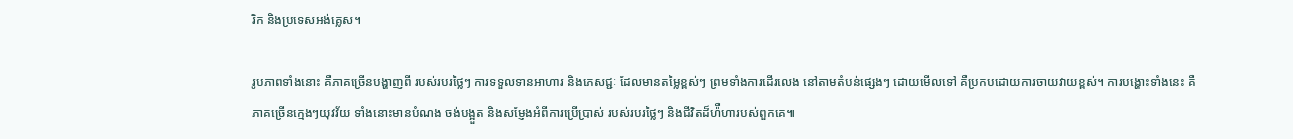រិក និងប្រទេសអង់គ្លេស។

រូបភាពទាំងនោះ គឺភាគច្រើនបង្ហាញពី របស់របរថ្លៃៗ ការទទួលទានអាហារ និងភេសជ្ជៈ ដែលមានតម្លៃខ្ពស់ៗ ព្រមទាំងការដើរលេង នៅតាមតំបន់ផ្សេងៗ ដោយមើលទៅ គឺប្រកបដោយការចាយវាយខ្ពស់។ ការបង្ហោះទាំងនេះ គឺភាគច្រើនក្មេងៗយុវវ័យ ទាំងនោះមានបំណង ចង់បង្អួត និងសម្ញែងអំពីការប្រើប្រាស់ របស់របរថ្លៃៗ និងជីវិតដ៏ហ៉ឺហារបស់ពួកគេ៕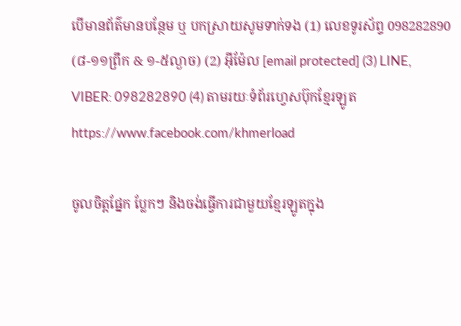បើមានព័ត៌មានបន្ថែម ឬ បកស្រាយសូមទាក់ទង (1) លេខទូរស័ព្ទ 098282890 (៨-១១ព្រឹក & ១-៥ល្ងាច) (2) អ៊ីម៉ែល [email protected] (3) LINE, VIBER: 098282890 (4) តាមរយៈទំព័រហ្វេសប៊ុកខ្មែរឡូត https://www.facebook.com/khmerload

ចូលចិត្តផ្នែក ប្លែកៗ និងចង់ធ្វើការជាមួយខ្មែរឡូតក្នុង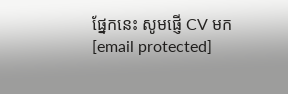ផ្នែកនេះ សូមផ្ញើ CV មក [email protected]